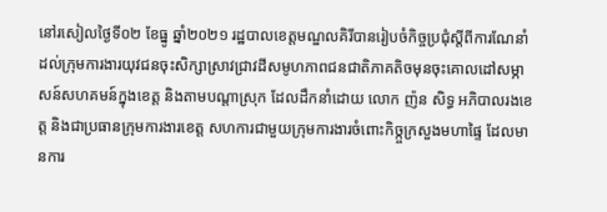នៅរសៀលថ្ងៃទី០២ ខែធ្នូ ឆ្នាំ២០២១ រដ្ឋបាលខេត្តមណ្ឌលគិរីបានរៀបចំកិច្ចប្រជុំស្តីពីការណែនាំដល់ក្រុមការងារយុវជនចុះសិក្សាស្រាវជ្រាវដីសមូហភាពជនជាតិភាគតិចមុនចុះគោលដៅសម្ភាសន៍សហគមន៍ក្នុងខេត្ត និងតាមបណ្តាស្រុក ដែលដឹកនាំដោយ លោក ញ៉ន សិទ្ធ អភិបាលរងខេត្ត និងជាប្រធានក្រុមការងារខេត្ត សហការជាមួយក្រុមការងារចំពោះកិច្ក្ចក្រសួងមហាផ្ទៃ ដែលមានការ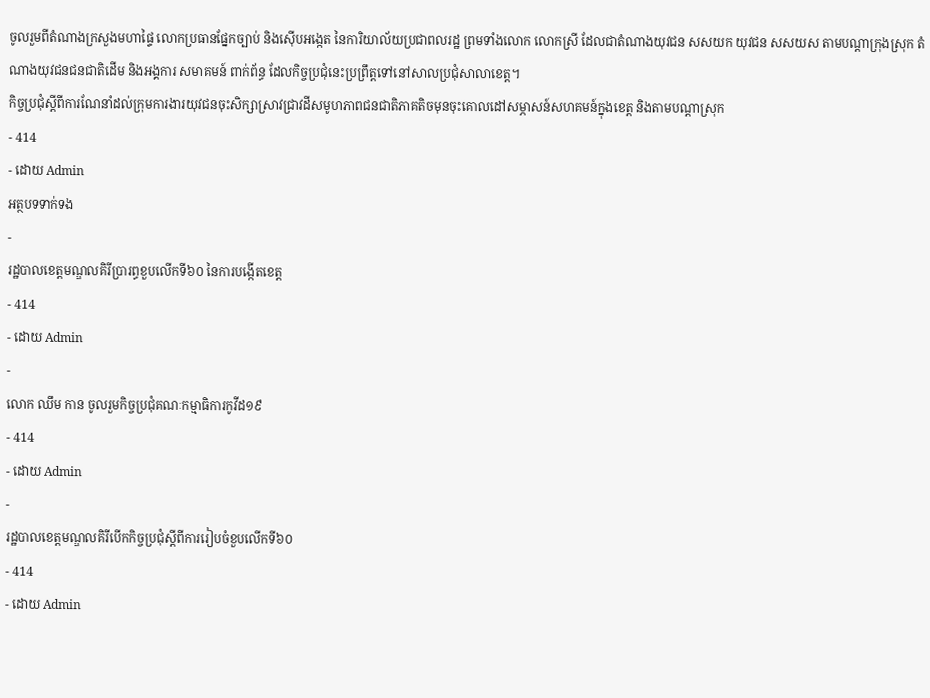ចូលរួមពីតំណាងក្រសួងមហាផ្ទៃ លោកប្រធានផ្នែកច្បាប់ និងស៊ើបអង្កេត នៃការិយាល័យប្រជាពលរដ្ឋ ព្រមទាំងលោក លោកស្រី ដែលជាតំណាងយុវជន សសយក យុវជន សសយស តាមបណ្តាក្រុងស្រុក តំណាងយុវជនជនជាតិដើម និងអង្គការ សមាគមន៍ ពាក់ព័ន្ធ ដែលកិច្ចប្រជុំនេះប្រព្រឹត្តទៅនៅសាលប្រជុំសាលាខេត្ត។
កិច្ចប្រជុំស្តីពីការណែនាំដល់ក្រុមការងារយុវជនចុះសិក្សាស្រាវជ្រាវដីសមូហភាពជនជាតិភាគតិចមុនចុះគោលដៅសម្ភាសន៍សហគមន៍ក្នុងខេត្ត និងតាមបណ្តាស្រុក
- 414
- ដោយ Admin
អត្ថបទទាក់ទង
-
រដ្ឋបាលខេត្តមណ្ឌលគិរីប្រារព្ធខួបលើកទី៦០ នៃការបង្កើតខេត្ត
- 414
- ដោយ Admin
-
លោក ឈឹម កាន ចូលរួមកិច្ចប្រជុំគណៈកម្មាធិការកូវីដ១៩
- 414
- ដោយ Admin
-
រដ្ឋបាលខេត្តមណ្ឌលគិរីបើកកិច្ចប្រជុំស្តីពីការរៀបចំខួបលើកទី៦០
- 414
- ដោយ Admin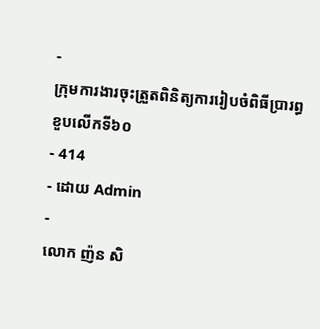-
ក្រុមការងារចុះត្រួតពិនិត្យការរៀបចំពិធីប្រារព្ធខួបលើកទី៦០
- 414
- ដោយ Admin
-
លោក ញ៉ន សិ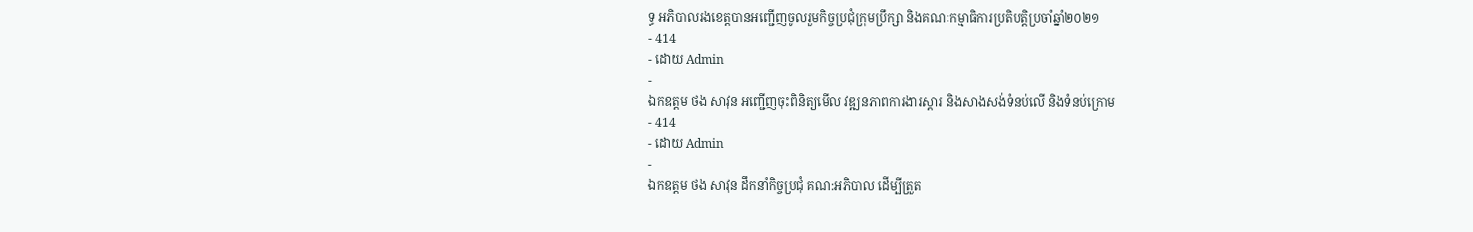ទ្ធ អភិបាលរងខេត្តបានអញ្ជើញចូលរួមកិច្ចប្រជុំក្រុមប្រឹក្សា និងគណៈកម្មាធិការប្រតិបត្តិប្រចាំឆ្នាំ២០២១
- 414
- ដោយ Admin
-
ឯកឧត្តម ថង សាវុន អញ្ជើញចុះពិនិត្យមើល វឌ្ឍនភាពការងារស្ដារ និងសាងសង់ទំនប់លើ និងទំនប់ក្រោម
- 414
- ដោយ Admin
-
ឯកឧត្តម ថង សាវុន ដឹកនាំកិច្ចប្រជុំ គណ:អភិបាល ដើម្បីត្រួត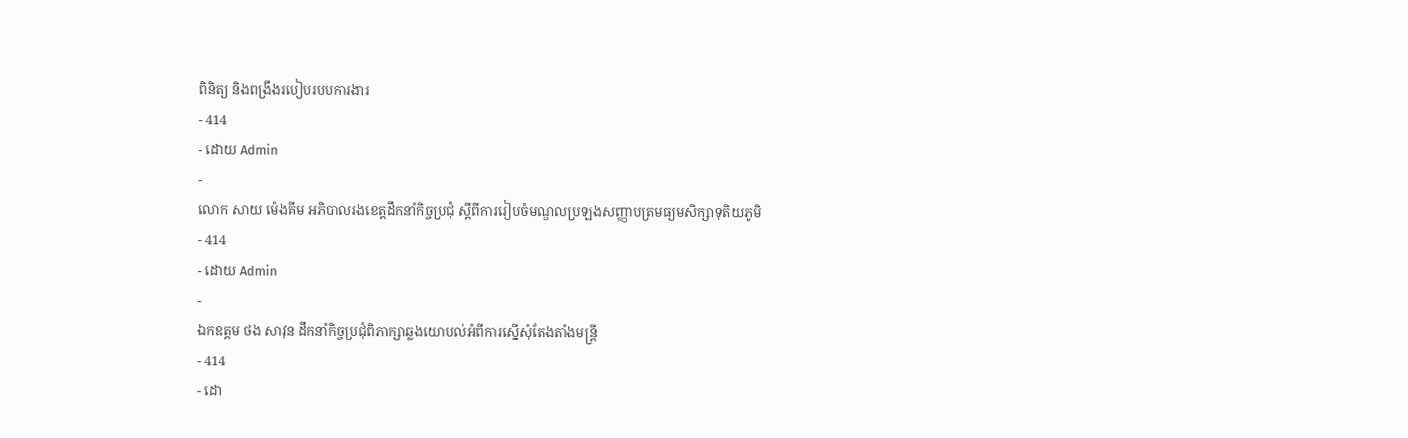ពិនិត្យ និងពង្រឹងរបៀបរបបការងារ
- 414
- ដោយ Admin
-
លោក សាយ ម៉េងគីម អភិបាលរងខេត្តដឹកនាំកិច្ចប្រជុំ ស្តីពីការរៀបចំមណ្ឌលប្រឡងសញ្ញាបត្រមធ្យមសិក្សាទុតិយភូមិ
- 414
- ដោយ Admin
-
ឯកឧត្តម ថង សាវុន ដឹកនាំកិច្ចប្រជុំពិភាក្សាឆ្លងយោបល់អំពីការស្នើសុំតែងតាំងមន្រ្តី
- 414
- ដោ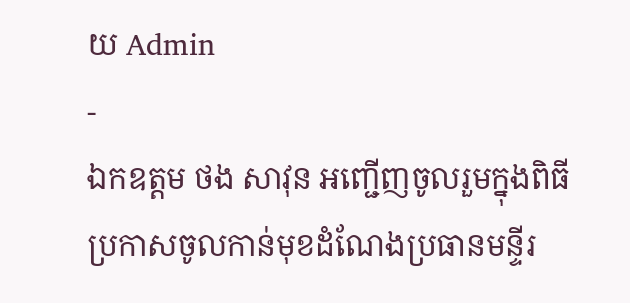យ Admin
-
ឯកឧត្តម ថង សាវុន អញ្ជើញចូលរួមក្នុងពិធីប្រកាសចូលកាន់មុខដំណែងប្រធានមន្ទីរ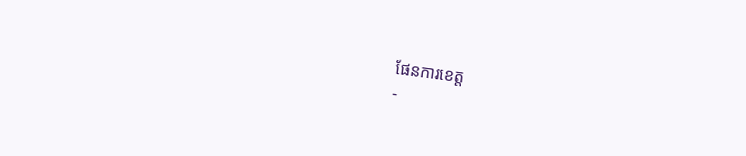ផែនការខេត្ត
-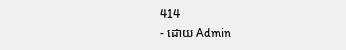414
- ដោយ Admin